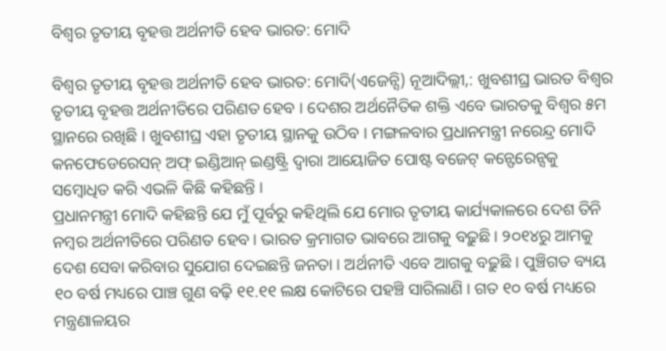ବିଶ୍ୱର ତୃତୀୟ ବୃହତ୍ତ ଅର୍ଥନୀତି ହେବ ଭାରତ: ମୋଦି

ବିଶ୍ୱର ତୃତୀୟ ବୃହତ୍ତ ଅର୍ଥନୀତି ହେବ ଭାରତ: ମୋଦି(ଏଜେନ୍ସି) ନୂଆଦିଲ୍ଲୀ,: ଖୁବଶୀଘ୍ର ଭାରତ ବିଶ୍ୱର ତୃତୀୟ ବୃହତ୍ତ ଅର୍ଥନୀତିରେ ପରିଣତ ହେବ । ଦେଶର ଅର୍ଥନୈତିକ ଶକ୍ତି ଏବେ ଭାରତକୁ ବିଶ୍ୱର ୫ମ ସ୍ଥାନରେ ରଖିଛି । ଖୁବଶୀଘ୍ର ଏହା ତୃତୀୟ ସ୍ଥାନକୁ ଉଠିବ । ମଙ୍ଗଳବାର ପ୍ରଧାନମନ୍ତ୍ରୀ ନରେନ୍ଦ୍ର ମୋଦି କନଫେଡେରେସନ୍ ଅଫ୍ ଇଣ୍ଡିଆନ୍ ଇଣ୍ଡଷ୍ଟ୍ରି ଦ୍ୱାରା ଆୟୋଜିତ ପୋଷ୍ଟ ବଜେଟ୍ କନ୍ଫେରେନ୍ସକୁ ସମ୍ବୋଧିତ କରି ଏଭଳି କିଛି କହିଛନ୍ତି ।
ପ୍ରଧାନମନ୍ତ୍ରୀ ମୋଦି କହିଛନ୍ତି ଯେ ମୁଁ ପୂର୍ବରୁ କହିଥିଲି ଯେ ମୋର ତୃତୀୟ କାର୍ଯ୍ୟକାଳରେ ଦେଶ ତିନି ନମ୍ବର ଅର୍ଥନୀତିରେ ପରିଣତ ହେବ । ଭାରତ କ୍ରମାଗତ ଭାବରେ ଆଗକୁ ବଢ଼ୁଛି । ୨୦୧୪ରୁ ଆମକୁ ଦେଶ ସେବା କରିବାର ସୁଯୋଗ ଦେଇଛନ୍ତି ଜନତା । ଅର୍ଥନୀତି ଏବେ ଆଗକୁ ବଢ଼ୁଛି । ପୁଞ୍ଚିଗତ ବ୍ୟୟ ୧୦ ବର୍ଷ ମଧ୍ୟରେ ପାଞ୍ଚ ଗୁଣ ବଢ଼ି ୧୧.୧୧ ଲକ୍ଷ କୋଟିରେ ପହଞ୍ଚି ସାରିଲାଣି । ଗତ ୧୦ ବର୍ଷ ମଧ୍ୟରେ ମନ୍ତ୍ରଣାଳୟର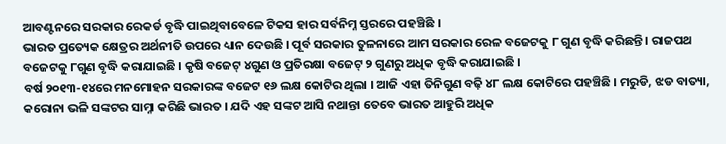ଆବଣ୍ଟନରେ ସରକାର ରେକର୍ଡ ବୃଦ୍ଧି ପାଇଥିବାବେଳେ ଟିକସ ହାର ସର୍ବନିମ୍ନ ସ୍ତରରେ ପହଞ୍ଚିଛି ।
ଭାରତ ପ୍ରତ୍ୟେକ କ୍ଷେତ୍ରର ଅର୍ଥନୀତି ଉପରେ ଧ୍ୟାନ ଦେଉଛି । ପୂର୍ବ ସରକାର ତୁଳନାରେ ଆମ ସରକାର ରେଳ ବଜେଟକୁ ୮ ଗୁଣ ବୃଦ୍ଧି କରିଛନ୍ତି । ରାଜପଥ ବଜେଟକୁ ୮ଗୁଣ ବୃଦ୍ଧି କରାଯାଇଛି । କୃଷି ବଜେଟ୍ ୪ଗୁଣ ଓ ପ୍ରତିରକ୍ଷା ବଜେଟ୍ ୨ ଗୁଣରୁ ଅଧିକ ବୃଦ୍ଧି କରାଯାଇଛି ।
ବର୍ଷ ୨୦୧୩-୧୪ରେ ମନମୋହନ ସରକାରଙ୍କ ବଜେଟ ୧୬ ଲକ୍ଷ କୋଟିର ଥିଲା । ଆଜି ଏହା ତିନିଗୁଣ ବଢ଼ି ୪୮ ଲକ୍ଷ କୋଟିରେ ପହଞ୍ଚିଛି । ମରୁଡି, ଝଡ ବାତ୍ୟା, କରୋନା ଭଳି ସଙ୍କଟର ସାମ୍ନା କରିଛି ଭାରତ । ଯଦି ଏହ ସଙ୍କଟ ଆସି ନଥାନ୍ତା ତେବେ ଭାରତ ଆହୁରି ଅଧିକ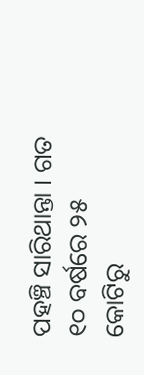ପହଞ୍ଚି ସାରିଥାନ୍ତା । ଗତ ୧୦ ବର୍ଷରେ ୨୫ କୋଟିରୁ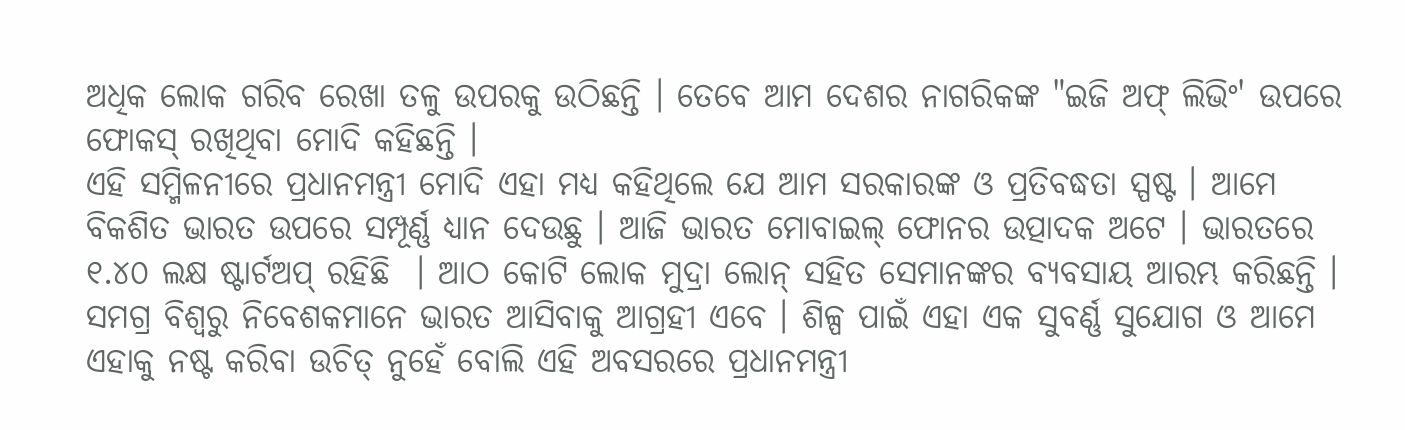ଅଧିକ ଲୋକ ଗରିବ ରେଖା ତଳୁ ଉପରକୁ ଉଠିଛନ୍ତି । ତେବେ ଆମ ଦେଶର ନାଗରିକଙ୍କ "ଇଜି ଅଫ୍ ଲିଭିଂ' ଉପରେ ଫୋକସ୍ ରଖିଥିବା ମୋଦି କହିଛନ୍ତି ।
ଏହି ସମ୍ମିଳନୀରେ ପ୍ରଧାନମନ୍ତ୍ରୀ ମୋଦି ଏହା ମଧ୍ୟ କହିଥିଲେ ଯେ ଆମ ସରକାରଙ୍କ ଓ ପ୍ରତିବଦ୍ଧତା ସ୍ପଷ୍ଟ । ଆମେ ବିକଶିତ ଭାରତ ଉପରେ ସମ୍ପୂର୍ଣ୍ଣ ଧ୍ୟାନ ଦେଉଛୁ । ଆଜି ଭାରତ ମୋବାଇଲ୍ ଫୋନର ଉତ୍ପାଦକ ଅଟେ । ଭାରତରେ ୧.୪୦ ଲକ୍ଷ ଷ୍ଟାର୍ଟଅପ୍ ରହିଛି  । ଆଠ କୋଟି ଲୋକ ମୁଦ୍ରା ଲୋନ୍ ସହିତ ସେମାନଙ୍କର ବ୍ୟବସାୟ ଆରମ୍ଭ କରିଛନ୍ତି । ସମଗ୍ର ବିଶ୍ୱରୁ ନିବେଶକମାନେ ଭାରତ ଆସିବାକୁ ଆଗ୍ରହୀ ଏବେ । ଶିଳ୍ପ ପାଇଁ ଏହା ଏକ ସୁବର୍ଣ୍ଣ ସୁଯୋଗ ଓ ଆମେ ଏହାକୁ ନଷ୍ଟ କରିବା ଉଚିତ୍ ନୁହେଁ ବୋଲି ଏହି ଅବସରରେ ପ୍ରଧାନମନ୍ତ୍ରୀ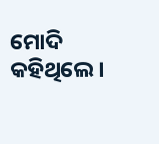ମୋଦି କହିଥିଲେ ।